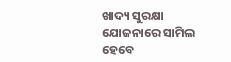ଖାଦ୍ୟ ସୁରକ୍ଷା ଯୋଜନାରେ ସାମିଲ ହେବେ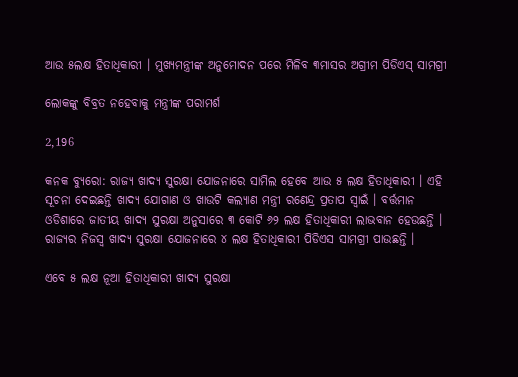ଆଉ ୫ଲକ୍ଷ ହିତାଧିକାରୀ । ମୁଖ୍ୟମନ୍ତ୍ରୀଙ୍କ ଅନୁମୋଦନ ପରେ ମିଳିବ ୩ମାସର ଅଗ୍ରୀମ ପିଡିଏସ୍ ସାମଗ୍ରୀ

ଲୋକଙ୍କୁ ବିବ୍ରତ ନହେବାକୁ ମନ୍ତ୍ରୀଙ୍କ ପରାମର୍ଶ

2,196

କନକ ବ୍ୟୁରୋ: ରାଜ୍ୟ ଖାଦ୍ୟ ସୁରକ୍ଷା ଯୋଜନାରେ ସାମିଲ ହେବେ ଆଉ ୫ ଲକ୍ଷ ହିତାଧିକାରୀ । ଏହି ସୂଚନା ଦେଇଛନ୍ତି ଖାଦ୍ୟ ଯୋଗାଣ ଓ ଖାଉଟି କଲ୍ୟାଣ ମନ୍ତ୍ରୀ ରଣେନ୍ଦ୍ର ପ୍ରତାପ ସ୍ୱାଇଁ । ବର୍ତ୍ତମାନ ଓଡିଶାରେ ଜାତୀୟ ଖାଦ୍ୟ ସୁରକ୍ଷା ଅନୁସାରେ ୩ କୋଟି ୬୨ ଲକ୍ଷ ହିତାଧିକାରୀ ଲାଭବାନ ହେଉଛନ୍ତି । ରାଜ୍ୟର ନିଜସ୍ୱ ଖାଦ୍ୟ ସୁରକ୍ଷା ଯୋଜନାରେ ୪ ଲକ୍ଷ ହିତାଧିକାରୀ ପିଡିଏସ ସାମଗ୍ରୀ ପାଉଛନ୍ତି ।

ଏବେ ୫ ଲକ୍ଷ ନୂଆ ହିତାଧିକାରୀ ଖାଦ୍ୟ ସୁରକ୍ଷା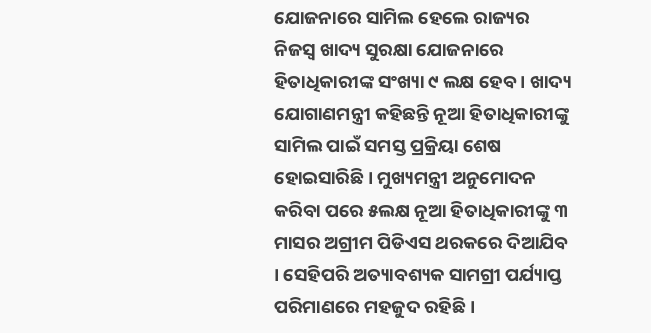ଯୋଜନାରେ ସାମିଲ ହେଲେ ରାଜ୍ୟର ନିଜସ୍ୱ ଖାଦ୍ୟ ସୁରକ୍ଷା ଯୋଜନାରେ ହିତାଧିକାରୀଙ୍କ ସଂଖ୍ୟା ୯ ଲକ୍ଷ ହେବ । ଖାଦ୍ୟ ଯୋଗାଣମନ୍ତ୍ରୀ କହିଛନ୍ତି ନୂଆ ହିତାଧିକାରୀଙ୍କୁ ସାମିଲ ପାଇଁ ସମସ୍ତ ପ୍ରକ୍ରିୟା ଶେଷ ହୋଇସାରିଛି । ମୁଖ୍ୟମନ୍ତ୍ରୀ ଅନୁମୋଦନ କରିବା ପରେ ୫ଲକ୍ଷ ନୂଆ ହିତାଧିକାରୀଙ୍କୁ ୩ ମାସର ଅଗ୍ରୀମ ପିଡିଏସ ଥରକରେ ଦିଆଯିବ । ସେହିପରି ଅତ୍ୟାବଶ୍ୟକ ସାମଗ୍ରୀ ପର୍ଯ୍ୟାପ୍ତ ପରିମାଣରେ ମହଜୁଦ ରହିଛି ।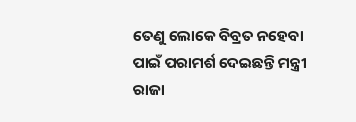ତେଣୁ ଲୋକେ ବିବ୍ରତ ନହେବା ପାଇଁ ପରାମର୍ଶ ଦେଇଛନ୍ତି ମନ୍ତ୍ରୀ ରାଜା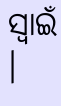ସ୍ୱାଇଁ ।